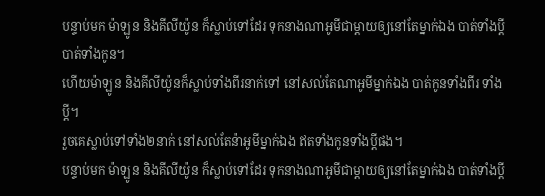បន្ទាប់មក ម៉ាឡូន និងគីលីយ៉ូន ក៏ស្លាប់ទៅដែរ ទុកនាងណាអូមីជាម្ដាយឲ្យនៅតែម្នាក់ឯង បាត់ទាំងប្ដីបាត់ទាំងកូន។
ហើយម៉ាឡូន និងគីលីយ៉ូនក៏ស្លាប់ទាំងពីរនាក់ទៅ នៅសល់តែណាអូមីម្នាក់ឯង បាត់កូនទាំងពីរ ទាំងប្តី។
រួចគេស្លាប់ទៅទាំង២នាក់ នៅសល់តែន៉ាអូមីម្នាក់ឯង ឥតទាំងកូនទាំងប្ដីផង។
បន្ទាប់មក ម៉ាឡូន និងគីលីយ៉ូន ក៏ស្លាប់ទៅដែរ ទុកនាងណាអូមីជាម្តាយឲ្យនៅតែម្នាក់ឯង បាត់ទាំងប្ដី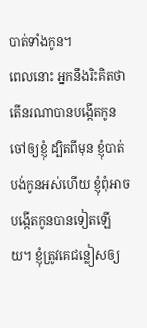បាត់ទាំងកូន។
ពេលនោះ អ្នកនឹងរិះគិតថា តើនរណាបានបង្កើតកូនចៅឲ្យខ្ញុំ ដ្បិតពីមុន ខ្ញុំបាត់បង់កូនអស់ហើយ ខ្ញុំពុំអាចបង្កើតកូនបានទៀតឡើយ។ ខ្ញុំត្រូវគេជន្លៀសឲ្យ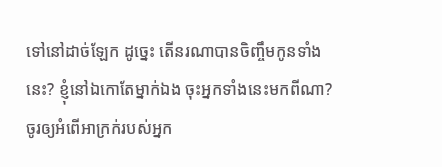ទៅនៅដាច់ឡែក ដូច្នេះ តើនរណាបានចិញ្ចឹមកូនទាំងនេះ? ខ្ញុំនៅឯកោតែម្នាក់ឯង ចុះអ្នកទាំងនេះមកពីណា?
ចូរឲ្យអំពើអាក្រក់របស់អ្នក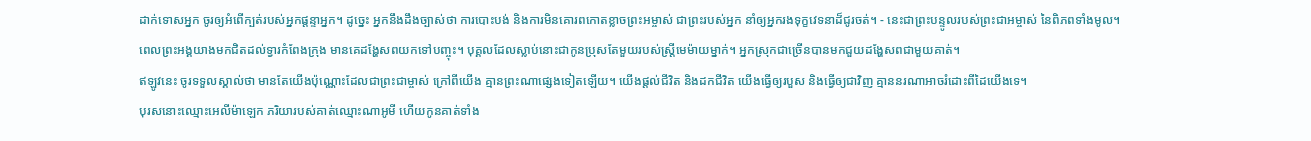ដាក់ទោសអ្នក ចូរឲ្យអំពើក្បត់របស់អ្នកផ្តន្ទាអ្នក។ ដូច្នេះ អ្នកនឹងដឹងច្បាស់ថា ការបោះបង់ និងការមិនគោរពកោតខ្លាចព្រះអម្ចាស់ ជាព្រះរបស់អ្នក នាំឲ្យអ្នករងទុក្ខវេទនាដ៏ជូរចត់។ - នេះជាព្រះបន្ទូលរបស់ព្រះជាអម្ចាស់ នៃពិភពទាំងមូល។
ពេលព្រះអង្គយាងមកជិតដល់ទ្វារកំពែងក្រុង មានគេដង្ហែសពយកទៅបញ្ចុះ។ បុគ្គលដែលស្លាប់នោះជាកូនប្រុសតែមួយរបស់ស្ត្រីមេម៉ាយម្នាក់។ អ្នកស្រុកជាច្រើនបានមកជួយដង្ហែសពជាមួយគាត់។
ឥឡូវនេះ ចូរទទួលស្គាល់ថា មានតែយើងប៉ុណ្ណោះដែលជាព្រះជាម្ចាស់ ក្រៅពីយើង គ្មានព្រះណាផ្សេងទៀតឡើយ។ យើងផ្ដល់ជីវិត និងដកជីវិត យើងធ្វើឲ្យរបួស និងធ្វើឲ្យជាវិញ គ្មាននរណាអាចរំដោះពីដៃយើងទេ។
បុរសនោះឈ្មោះអេលីម៉ាឡេក ភរិយារបស់គាត់ឈ្មោះណាអូមី ហើយកូនគាត់ទាំង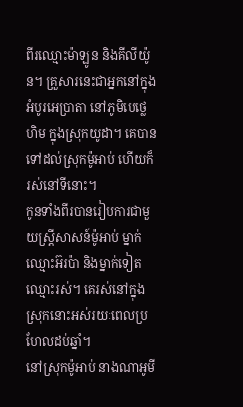ពីរឈ្មោះម៉ាឡូន និងគីលីយ៉ូន។ គ្រួសារនេះជាអ្នកនៅក្នុងអំបូរអេប្រាតា នៅភូមិបេថ្លេហិម ក្នុងស្រុកយូដា។ គេបានទៅដល់ស្រុកម៉ូអាប់ ហើយក៏រស់នៅទីនោះ។
កូនទាំងពីរបានរៀបការជាមួយស្ត្រីសាសន៍ម៉ូអាប់ ម្នាក់ឈ្មោះអ៊រប៉ា និងម្នាក់ទៀតឈ្មោះរស់។ គេរស់នៅក្នុងស្រុកនោះអស់រយៈពេលប្រហែលដប់ឆ្នាំ។
នៅស្រុកម៉ូអាប់ នាងណាអូមី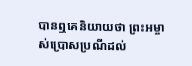បានឮគេនិយាយថា ព្រះអម្ចាស់ប្រោសប្រណីដល់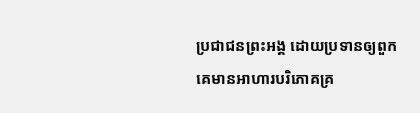ប្រជាជនព្រះអង្គ ដោយប្រទានឲ្យពួកគេមានអាហារបរិភោគគ្រ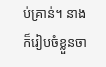ប់គ្រាន់។ នាងក៏រៀបចំខ្លួនចា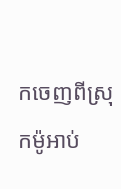កចេញពីស្រុកម៉ូអាប់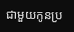ជាមួយកូនប្រ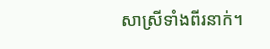សាស្រីទាំងពីរនាក់។